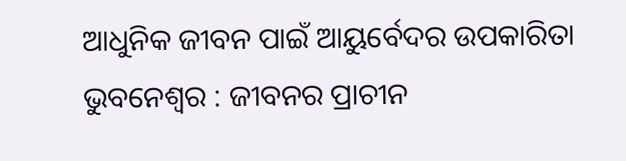ଆଧୁନିକ ଜୀବନ ପାଇଁ ଆୟୁର୍ବେଦର ଉପକାରିତା
ଭୁବନେଶ୍ୱର : ଜୀବନର ପ୍ରାଚୀନ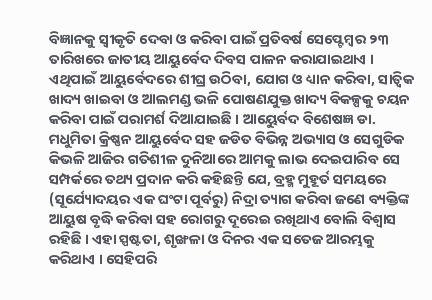ବିଜ୍ଞାନକୁ ସ୍ୱୀକୃତି ଦେବା ଓ କରିବା ପାଇଁ ପ୍ରତିବର୍ଷ ସେପ୍ଟେମ୍ବର ୨୩ ତାରିଖରେ ଜାତୀୟ ଆୟୁର୍ବେଦ ଦିବସ ପାଳନ କରାଯାଇଥାଏ । ଏଥିପାଇଁ ଆୟୁର୍ବେଦରେ ଶୀଘ୍ର ଉଠିବା, ଯୋଗ ଓ ଧ୍ୟାନ କରିବା, ସାତ୍ୱିକ ଖାଦ୍ୟ ଖାଇବା ଓ ଆଲମଣ୍ଡ ଭଳି ପୋଷଣଯୁକ୍ତ ଖାଦ୍ୟ ବିକଳ୍ପକୁ ଚୟନ କରିବା ପାଇଁ ପରାମର୍ଶ ଦିଆଯାଇଛି । ଆୟେୁର୍ବଦ ବିଶେଷଜ୍ଞ ଡା. ମଧୁମିତା କ୍ରିଷ୍ଣନ ଆୟୁର୍ବେଦ ସହ ଜଡିତ ବିଭିନ୍ନ ଅଭ୍ୟାସ ଓ ସେଗୁଡିକ କିଭଳି ଆଜିର ଗତିଶୀଳ ଦୁନିଆରେ ଆମକୁ ଲାଭ ଦେଇପାରିବ ସେ ସମ୍ପର୍କରେ ତଥ୍ୟ ପ୍ରଦାନ କରି କହିଛନ୍ତି ଯେ, ବ୍ରହ୍ମ ମୁହୂର୍ତ ସମୟରେ (ସୂର୍ଯ୍ୟୋଦୟର ଏକ ଘଂଟା ପୂର୍ବରୁ) ନିଦ୍ରା ତ୍ୟାଗ କରିବା ଜଣେ ବ୍ୟକ୍ତିଙ୍କ ଆୟୁଷ ବୃଦ୍ଧି କରିବା ସହ ରୋଗରୁ ଦୂରେଇ ରଖିଥାଏ ବୋଲି ବିଶ୍ୱାସ ରହିଛି । ଏହା ସ୍ପଷ୍ଟତା, ଶୃଙ୍ଖଳା ଓ ଦିନର ଏକ ସତେଜ ଆରମ୍ଭକୁ କରିଥାଏ । ସେହିପରି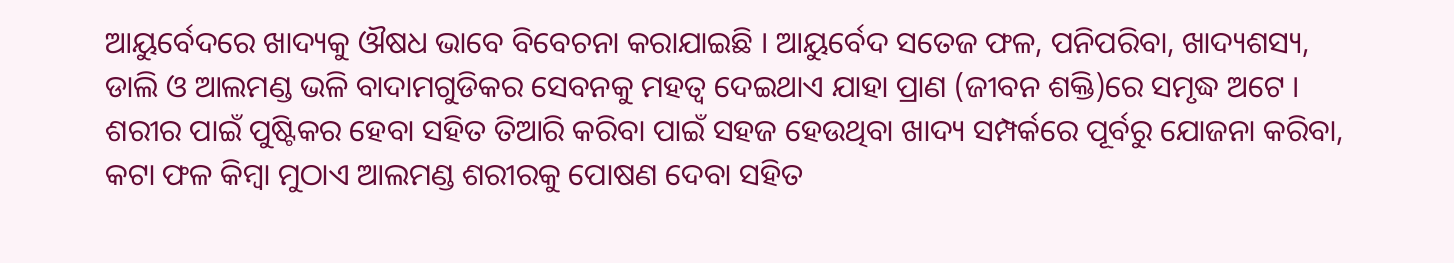ଆୟୁର୍ବେଦରେ ଖାଦ୍ୟକୁ ଔଷଧ ଭାବେ ବିବେଚନା କରାଯାଇଛି । ଆୟୁର୍ବେଦ ସତେଜ ଫଳ, ପନିପରିବା, ଖାଦ୍ୟଶସ୍ୟ, ଡାଲି ଓ ଆଲମଣ୍ଡ ଭଳି ବାଦାମଗୁଡିକର ସେବନକୁ ମହତ୍ୱ ଦେଇଥାଏ ଯାହା ପ୍ରାଣ (ଜୀବନ ଶକ୍ତି)ରେ ସମୃଦ୍ଧ ଅଟେ । ଶରୀର ପାଇଁ ପୁଷ୍ଟିକର ହେବା ସହିତ ତିଆରି କରିବା ପାଇଁ ସହଜ ହେଉଥିବା ଖାଦ୍ୟ ସମ୍ପର୍କରେ ପୂର୍ବରୁ ଯୋଜନା କରିବା, କଟା ଫଳ କିମ୍ବା ମୁଠାଏ ଆଲମଣ୍ଡ ଶରୀରକୁ ପୋଷଣ ଦେବା ସହିତ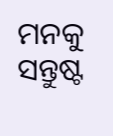ମନକୁ ସନ୍ତୁଷ୍ଟ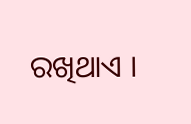ରଖିଥାଏ ।